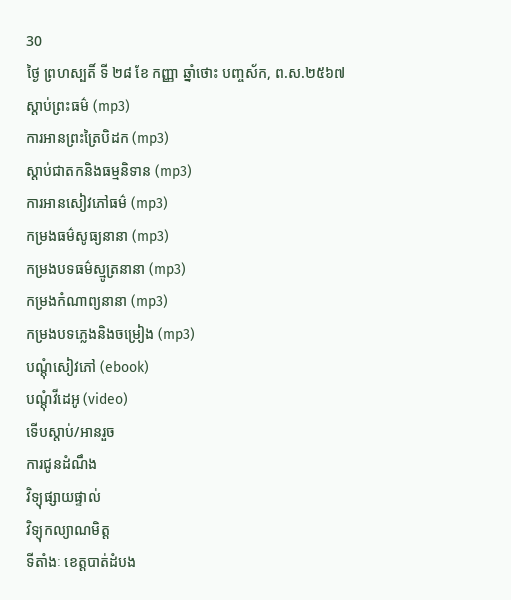30
ថ្ងៃ ព្រហស្បតិ៍ ទី ២៨ ខែ កញ្ញា ឆ្នាំថោះ បញ្ចស័ក, ព.ស.២៥៦៧
ស្តាប់ព្រះធម៌ (mp3)
ការអានព្រះត្រៃបិដក (mp3)
ស្តាប់ជាតកនិងធម្មនិទាន (mp3)
ការអានសៀវភៅធម៌ (mp3)
កម្រងធម៌សូធ្យនានា (mp3)
កម្រងបទធម៌ស្មូត្រនានា (mp3)
កម្រងកំណាព្យនានា (mp3)
កម្រងបទភ្លេងនិងចម្រៀង (mp3)
បណ្តុំសៀវភៅ (ebook)
បណ្តុំវីដេអូ (video)
ទើបស្តាប់/អានរួច
ការជូនដំណឹង
វិទ្យុផ្សាយផ្ទាល់
វិទ្យុកល្យាណមិត្ត
ទីតាំងៈ ខេត្តបាត់ដំបង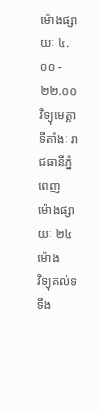ម៉ោងផ្សាយៈ ៤.០០ - ២២.០០
វិទ្យុមេត្តា
ទីតាំងៈ រាជធានីភ្នំពេញ
ម៉ោងផ្សាយៈ ២៤ម៉ោង
វិទ្យុគល់ទទឹង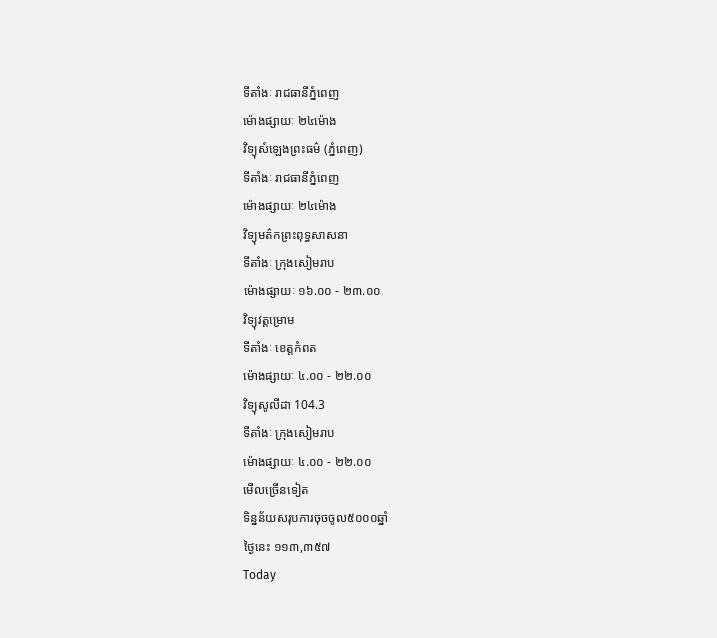ទីតាំងៈ រាជធានីភ្នំពេញ
ម៉ោងផ្សាយៈ ២៤ម៉ោង
វិទ្យុសំឡេងព្រះធម៌ (ភ្នំពេញ)
ទីតាំងៈ រាជធានីភ្នំពេញ
ម៉ោងផ្សាយៈ ២៤ម៉ោង
វិទ្យុមត៌កព្រះពុទ្ធសាសនា
ទីតាំងៈ ក្រុងសៀមរាប
ម៉ោងផ្សាយៈ ១៦.០០ - ២៣.០០
វិទ្យុវត្តម្រោម
ទីតាំងៈ ខេត្តកំពត
ម៉ោងផ្សាយៈ ៤.០០ - ២២.០០
វិទ្យុសូលីដា 104.3
ទីតាំងៈ ក្រុងសៀមរាប
ម៉ោងផ្សាយៈ ៤.០០ - ២២.០០
មើលច្រើនទៀត
ទិន្នន័យសរុបការចុចចូល៥០០០ឆ្នាំ
ថ្ងៃនេះ ១១៣,៣៥៧
Today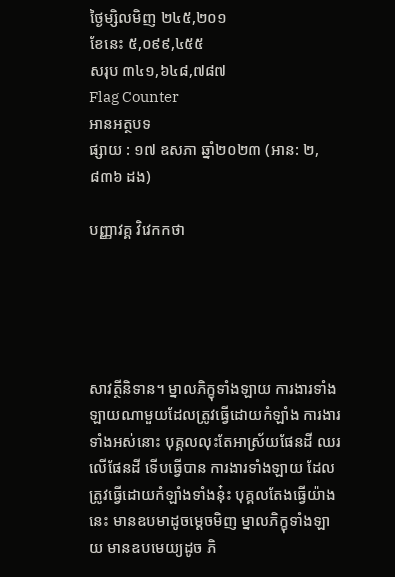ថ្ងៃម្សិលមិញ ២៤៥,២០១
ខែនេះ ៥,០៩៩,៤៥៥
សរុប ៣៤១,៦៤៨,៧៨៧
Flag Counter
អានអត្ថបទ
ផ្សាយ : ១៧ ឧសភា ឆ្នាំ២០២៣ (អាន: ២,៨៣៦ ដង)

បញ្ញាវគ្គ វិវេកកថា





សាវត្ថីនិទាន។ ម្នាលភិក្ខុទាំងឡាយ ការងារទាំងឡាយណាមួយដែលត្រូវធ្វើដោយកំឡាំង ការងារទាំងអស់នោះ បុគ្គលលុះតែអាស្រ័យផែនដី ឈរលើផែនដី ទើបធ្វើបាន ការងារទាំងឡាយ ដែលត្រូវធ្វើដោយកំឡាំងទាំងនុ៎ះ បុគ្គលតែងធ្វើយ៉ាងនេះ មានឧបមាដូចម្តេចមិញ ម្នាលភិក្ខុទាំងឡាយ មានឧបមេយ្យដូច ភិ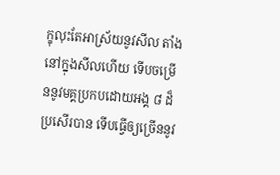ក្ខុលុះតែអាស្រ័យនូវសីល តាំងនៅក្នុងសីលហើយ ទើបចម្រើននូវមគ្គប្រកបដោយអង្គ ៨ ដ៏ប្រសើរបាន ទើបធ្វើឲ្យច្រើននូវ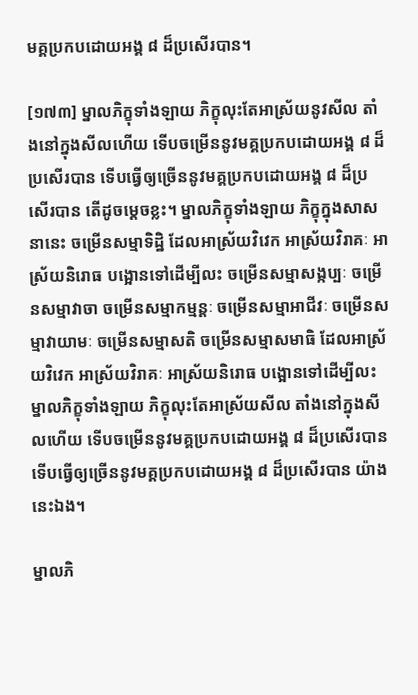មគ្គប្រកបដោយអង្គ ៨ ដ៏ប្រសើរបាន។

[១៧៣] ម្នាលភិក្ខុទាំងឡាយ ភិក្ខុលុះតែអាស្រ័យនូវសីល តាំងនៅក្នុងសីលហើយ ទើបចម្រើននូវមគ្គប្រកបដោយអង្គ ៨ ដ៏ប្រសើរបាន ទើបធ្វើឲ្យច្រើននូវមគ្គប្រកបដោយអង្គ ៨ ដ៏ប្រសើរបាន តើដូចម្តេចខ្លះ។ ម្នាលភិក្ខុទាំងឡាយ ភិក្ខុក្នុងសាសនានេះ ចម្រើនសម្មាទិដ្ឋិ ដែលអាស្រ័យវិវេក អាស្រ័យវិរាគៈ អាស្រ័យនិរោធ បង្អោនទៅដើម្បីលះ ចម្រើនសម្មាសង្កប្បៈ ចម្រើនសម្មាវាចា ចម្រើនសម្មាកម្មន្តៈ ចម្រើនសម្មាអាជីវៈ ចម្រើនសម្មាវាយាមៈ ចម្រើនសម្មាសតិ ចម្រើនសម្មាសមាធិ ដែលអាស្រ័យវិវេក អាស្រ័យវិរាគៈ អាស្រ័យនិរោធ បង្អោនទៅដើម្បីលះ ម្នាលភិក្ខុទាំងឡាយ ភិក្ខុលុះតែអាស្រ័យសីល តាំងនៅក្នុងសីលហើយ ទើបចម្រើននូវមគ្គប្រកបដោយអង្គ ៨ ដ៏ប្រសើរបាន ទើបធ្វើឲ្យច្រើននូវមគ្គប្រកបដោយអង្គ ៨ ដ៏ប្រសើរបាន យ៉ាងនេះឯង។

ម្នាលភិ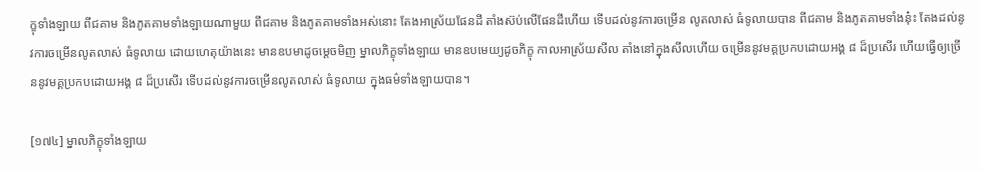ក្ខុទាំងឡាយ ពីជគាម និងភូតគាមទាំងឡាយណាមួយ ពីជគាម និងភូតគាមទាំងអស់នោះ តែងអាស្រ័យផែនដី តាំងស៊ប់លើផែនដីហើយ ទើបដល់នូវការចម្រើន លូតលាស់ ធំទូលាយបាន ពីជគាម និងភូតគាមទាំងនុ៎ះ តែងដល់នូវការចម្រើនលូតលាស់ ធំទូលាយ ដោយហេតុយ៉ាងនេះ មានឧបមាដូចម្តេចមិញ ម្នាលភិក្ខុទាំងឡាយ មានឧបមេយ្យដូចភិក្ខុ កាលអាស្រ័យសីល តាំងនៅក្នុងសីលហើយ ចម្រើននូវមគ្គប្រកបដោយអង្គ ៨ ដ៏ប្រសើរ ហើយធ្វើឲ្យច្រើននូវមគ្គប្រកបដោយអង្គ ៨ ដ៏ប្រសើរ ទើបដល់នូវការចម្រើនលូតលាស់ ធំទូលាយ ក្នុងធម៌ទាំងឡាយបាន។

[១៧៤] ម្នាលភិក្ខុទាំងឡាយ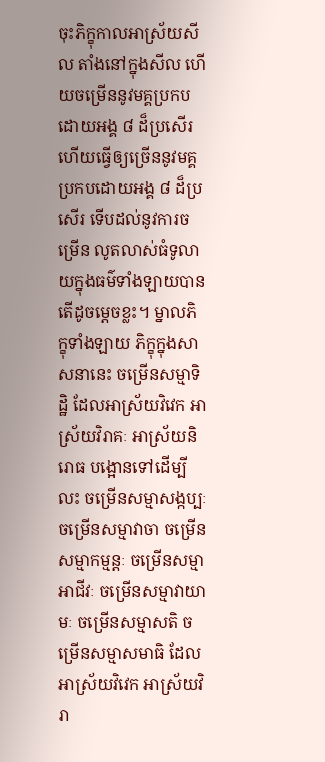ចុះភិក្ខុកាលអាស្រ័យសីល តាំងនៅក្នុងសីល ហើយចម្រើននូវមគ្គប្រកបដោយអង្គ ៨ ដ៏ប្រសើរ ហើយធ្វើឲ្យច្រើននូវមគ្គប្រកបដោយអង្គ ៨ ដ៏ប្រសើរ ទើបដល់នូវការចម្រើន លូតលាស់ធំទូលាយក្នុងធម៌ទាំងឡាយបាន តើដូចម្តេចខ្លះ។ ម្នាលភិក្ខុទាំងឡាយ ភិក្ខុក្នុងសាសនានេះ ចម្រើនសម្មាទិដ្ឋិ ដែលអាស្រ័យវិវេក អាស្រ័យវិរាគៈ អាស្រ័យនិរោធ បង្អោនទៅដើម្បីលះ ចម្រើនសម្មាសង្កប្បៈ ចម្រើនសម្មាវាចា ចម្រើនសម្មាកម្មន្តៈ ចម្រើនសម្មាអាជីវៈ ចម្រើនសម្មាវាយាមៈ ចម្រើនសម្មាសតិ ចម្រើនសម្មាសមាធិ ដែលអាស្រ័យវិវេក អាស្រ័យវិរា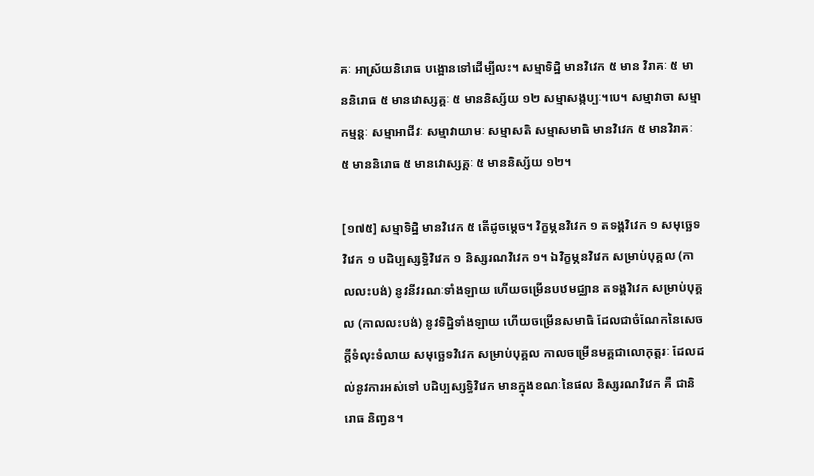គៈ អាស្រ័យនិរោធ បង្អោនទៅដើម្បីលះ។ សម្មាទិដ្ឋិ មានវិវេក ៥ មាន វិរាគៈ ៥ មាននិរោធ ៥ មានវោស្សគ្គៈ ៥ មាននិស្ស័យ ១២ សម្មាសង្កប្បៈ។បេ។ សម្មាវាចា សម្មាកម្មន្តៈ សម្មាអាជីវៈ សម្មាវាយាមៈ សម្មាសតិ សម្មាសមាធិ មានវិវេក ៥ មានវិរាគៈ ៥ មាននិរោធ ៥ មានវោស្សគ្គៈ ៥ មាននិស្ស័យ ១២។

[១៧៥] សម្មាទិដ្ឋិ មានវិវេក ៥ តើដូចម្តេច។ វិក្ខម្ភនវិវេក ១ តទង្គវិវេក ១ សមុច្ឆេទវិវេក ១ បដិប្បស្សទ្ធិវិវេក ១ និស្សរណវិវេក ១។ ឯវិក្ខម្ភនវិវេក សម្រាប់បុគ្គល (កាលលះបង់) នូវនីវរណៈទាំងឡាយ ហើយចម្រើនបឋមជ្ឈាន តទង្គវិវេក សម្រាប់បុគ្គល (កាលលះបង់) នូវទិដ្ឋិទាំងឡាយ ហើយចម្រើនសមាធិ ដែលជាចំណែកនៃសេចក្តីទំលុះទំលាយ សមុច្ឆេទវិវេក សម្រាប់បុគ្គល កាលចម្រើនមគ្គជាលោកុត្តរៈ ដែលដល់នូវការអស់ទៅ បដិប្បស្សទ្ធិវិវេក មានក្នុងខណៈនៃផល និស្សរណវិវេក គឺ ជានិរោធ និញ្វន។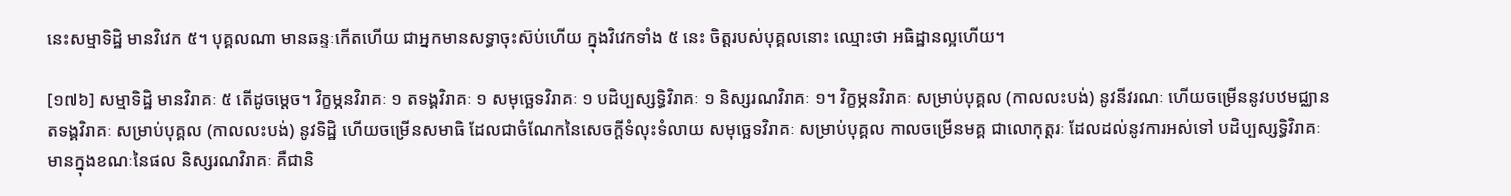នេះសម្មាទិដ្ឋិ មានវិវេក ៥។ បុគ្គលណា មានឆន្ទៈកើតហើយ ជាអ្នកមានសទ្ធាចុះស៊ប់ហើយ ក្នុងវិវេកទាំង ៥ នេះ ចិត្តរបស់បុគ្គលនោះ ឈ្មោះថា អធិដ្ឋានល្អហើយ។

[១៧៦] សម្មាទិដ្ឋិ មានវិរាគៈ ៥ តើដូចម្តេច។ វិក្ខម្ភនវិរាគៈ ១ តទង្គវិរាគៈ ១ សមុច្ឆេទវិរាគៈ ១ បដិប្បស្សទ្ធិវិរាគៈ ១ និស្សរណវិរាគៈ ១។ វិក្ខម្ភនវិរាគៈ សម្រាប់បុគ្គល (កាលលះបង់) នូវនីវរណៈ ហើយចម្រើននូវបឋមជ្ឈាន តទង្គវិរាគៈ សម្រាប់បុគ្គល (កាលលះបង់) នូវទិដ្ឋិ ហើយចម្រើនសមាធិ ដែលជាចំណែកនៃសេចក្តីទំលុះទំលាយ សមុច្ឆេទវិរាគៈ សម្រាប់បុគ្គល កាលចម្រើនមគ្គ ជាលោកុត្តរៈ ដែលដល់នូវការអស់ទៅ បដិប្បស្សទ្ធិវិរាគៈ មានក្នុងខណៈនៃផល និស្សរណវិរាគៈ គឺជានិ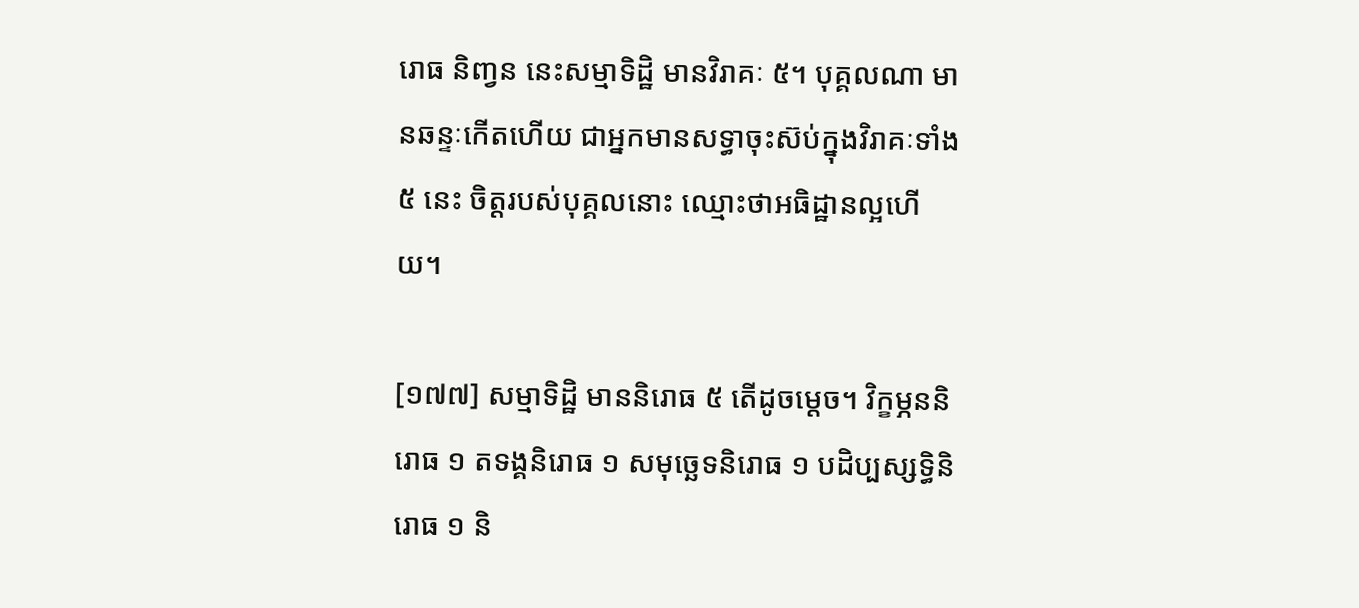រោធ និញ្វន នេះសម្មាទិដ្ឋិ មានវិរាគៈ ៥។ បុគ្គលណា មានឆន្ទៈកើតហើយ ជាអ្នកមានសទ្ធាចុះស៊ប់ក្នុងវិរាគៈទាំង ៥ នេះ ចិត្តរបស់បុគ្គលនោះ ឈ្មោះថាអធិដ្ឋានល្អហើយ។

[១៧៧] សម្មាទិដ្ឋិ មាននិរោធ ៥ តើដូចម្តេច។ វិក្ខម្ភននិរោធ ១ តទង្គនិរោធ ១ សមុច្ឆេទនិរោធ ១ បដិប្បស្សទ្ធិនិរោធ ១ និ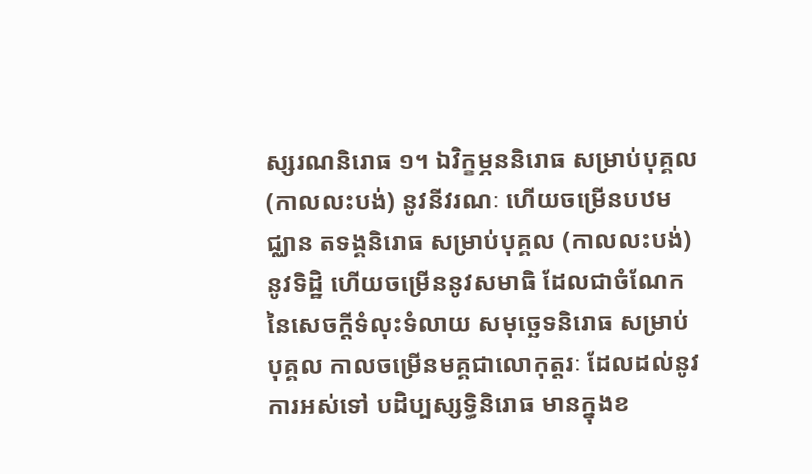ស្សរណនិរោធ ១។ ឯវិក្ខម្ភននិរោធ សម្រាប់បុគ្គល (កាលលះបង់) នូវនីវរណៈ ហើយចម្រើនបឋមជ្ឈាន តទង្គនិរោធ សម្រាប់បុគ្គល (កាលលះបង់) នូវទិដ្ឋិ ហើយចម្រើននូវសមាធិ ដែលជាចំណែកនៃសេចក្តីទំលុះទំលាយ សមុច្ឆេទនិរោធ សម្រាប់បុគ្គល កាលចម្រើនមគ្គជាលោកុត្តរៈ ដែលដល់នូវការអស់ទៅ បដិប្បស្សទ្ធិនិរោធ មានក្នុងខ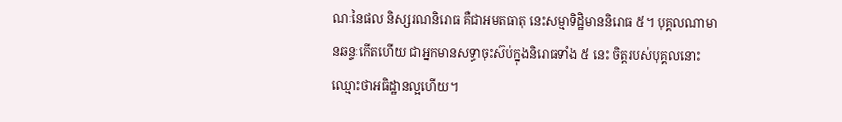ណៈនៃផល និស្សរណនិរោធ គឺជាអមតធាតុ នេះសម្មាទិដ្ឋិមាននិរោធ ៥។ បុគ្គលណាមានឆន្ទៈកើតហើយ ជាអ្នកមានសទ្ធាចុះស៊ប់ក្នុងនិរោធទាំង ៥ នេះ ចិត្តរបស់បុគ្គលនោះ ឈ្មោះថាអធិដ្ឋានល្អហើយ។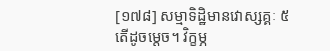[១៧៨] សម្មាទិដ្ឋិមានវោស្សគ្គៈ ៥ តើដូចម្តេច។ វិក្ខម្ភ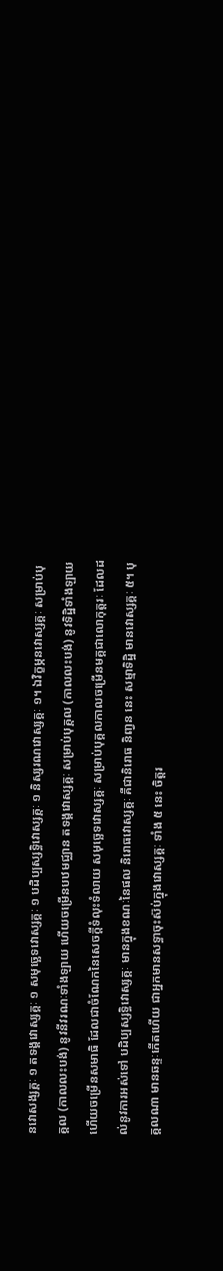នវោសង្សគ្គៈ ១ តទង្គវោស្សគ្គៈ ១ សមុច្ឆេទវោស្សគ្គៈ ១ បដិប្បស្សទ្ធិវោស្សគ្គៈ ១ និស្សរណវោស្សគ្គៈ ១។ ឯវិក្ខម្ភនវោស្សគ្គៈ សម្រាប់បុគ្គល (កាលលះបង់) នូវនីវរណៈទាំងឡាយ ហើយចម្រើនបឋមជ្ឈាន តទង្គវោស្សគ្គៈ សម្រាប់បុគ្គល (កាលលះបង់) នូវទិដ្ឋិទាំងឡាយ ហើយចម្រើនសមាធិ ដែលជាចំណែកនៃសេចក្តីទំលុះទំលាយ សមុច្ឆេទវោស្សគ្គៈ សម្រាប់បុគ្គលកាលចម្រើនមគ្គជាលោកុត្តរៈ ដែលដល់នូវការអស់ទៅ បដិប្បស្សទ្ធិវោស្សគ្គៈ មានក្នុងខណៈនៃផល និរោធវោស្សគ្គៈ គឺជានិរោធ និញ្វន នេះ សម្មាទិដ្ឋិ មានវោស្សគ្គៈ ៥។ បុគ្គលណា មានឆន្ទៈកើតហើយ ជាអ្នកមានសទ្ធាចុះស៊ប់ក្នុងវោស្សគ្គៈ ទាំង ៥ នេះ ចិត្តរ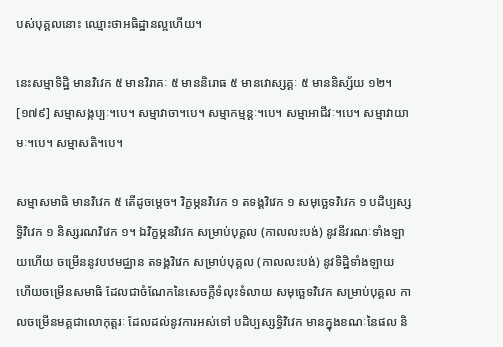បស់បុគ្គលនោះ ឈ្មោះថាអធិដ្ឋានល្អហើយ។

នេះសម្មាទិដ្ឋិ មានវិវេក ៥ មានវិរាគៈ ៥ មាននិរោធ ៥ មានវោស្សគ្គៈ ៥ មាននិស្ស័យ ១២។
[១៧៩] សម្មាសង្កប្បៈ។បេ។ សម្មាវាចា។បេ។ សម្មាកម្មន្តៈ។បេ។ សម្មាអាជីវៈ។បេ។ សម្មាវាយាមៈ។បេ។ សម្មាសតិ។បេ។

សម្មាសមាធិ មានវិវេក ៥ តើដូចម្តេច។ វិក្ខម្ភនវិវេក ១ តទង្គវិវេក ១ សមុច្ឆេទវិវេក ១ បដិប្បស្សទ្ធិវិវេក ១ និស្សរណវិវេក ១។ ឯវិក្ខម្ភនវិវេក សម្រាប់បុគ្គល (កាលលះបង់) នូវនីវរណៈទាំងឡាយហើយ ចម្រើននូវបឋមជ្ឈាន តទង្គវិវេក សម្រាប់បុគ្គល (កាលលះបង់) នូវទិដ្ឋិទាំងឡាយ ហើយចម្រើនសមាធិ ដែលជាចំណែកនៃសេចក្តីទំលុះទំលាយ សមុច្ឆេទវិវេក សម្រាប់បុគ្គល កាលចម្រើនមគ្គជាលោកុត្តរៈ ដែលដល់នូវការអស់ទៅ បដិប្បស្សទ្ធិវិវេក មានក្នុងខណៈនៃផល និ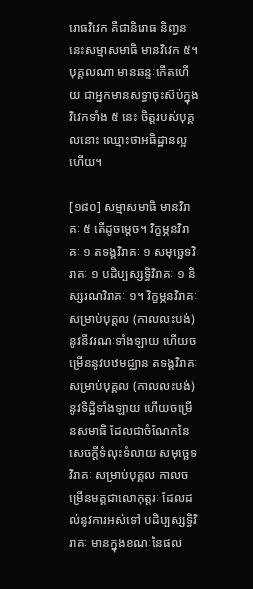រោធវិវេក គឺជានិរោធ និញ្វន នេះសម្មាសមាធិ មានវិវេក ៥។ បុគ្គលណា មានឆន្ទៈកើតហើយ ជាអ្នកមានសទ្ធាចុះស៊ប់ក្នុងវិវេកទាំង ៥ នេះ ចិត្តរបស់បុគ្គលនោះ ឈ្មោះថាអធិដ្ឋានល្អហើយ។

[១៨០] សម្មាសមាធិ មានវិរាគៈ ៥ តើដូចម្តេច។ វិក្ខម្ភនវិរាគៈ ១ តទង្គវិរាគៈ ១ សមុច្ឆេទវិរាគៈ ១ បដិប្បស្សទ្ធិវិរាគៈ ១ និស្សរណវិរាគៈ ១។ វិក្ខម្ភនវិរាគៈ សម្រាប់បុគ្គល (កាលលះបង់) នូវនីវរណៈទាំងឡាយ ហើយចម្រើននូវបឋមជ្ឈាន តទង្គវិរាគៈ សម្រាប់បុគ្គល (កាលលះបង់) នូវទិដ្ឋិទាំងឡាយ ហើយចម្រើនសមាធិ ដែលជាចំណែកនៃសេចក្តីទំលុះទំលាយ សមុច្ឆេទវិរាគៈ សម្រាប់បុគ្គល កាលចម្រើនមគ្គជាលោកុត្តរៈ ដែលដល់នូវការអស់ទៅ បដិប្បស្សទ្ធិវិរាគៈ មានក្នុងខណៈនៃផល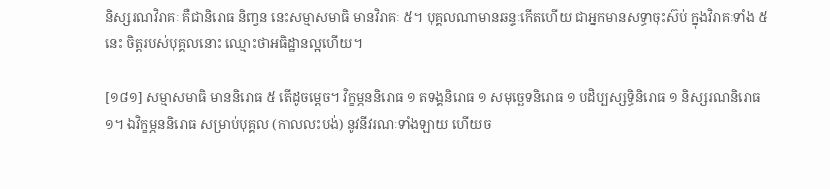និស្សរណវិរាគៈ គឺជានិរោធ និញ្វន នេះសម្មាសមាធិ មានវិរាគៈ ៥។ បុគ្គលណាមានឆន្ទៈកើតហើយ ជាអ្នកមានសទ្ធាចុះស៊ប់ ក្នុងវិរាគៈទាំង ៥ នេះ ចិត្តរបស់បុគ្គលនោះ ឈ្មោះថាអធិដ្ឋានល្អហើយ។

[១៨១] សម្មាសមាធិ មាននិរោធ ៥ តើដូចម្តេច។ វិក្ខម្ភននិរោធ ១ តទង្គនិរោធ ១ សមុច្ឆេទនិរោធ ១ បដិប្បស្សទ្ធិនិរោធ ១ និស្សរណនិរោធ ១។ ឯវិក្ខម្ភននិរោធ សម្រាប់បុគ្គល (កាលលះបង់) នូវនីវរណៈទាំងឡាយ ហើយច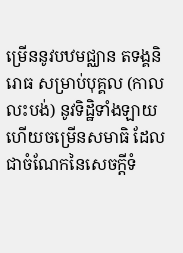ម្រើននូវបឋមជ្ឈាន តទង្គនិរោធ សម្រាប់បុគ្គល (កាលលះបង់) នូវទិដ្ឋិទាំងឡាយ ហើយចម្រើនសមាធិ ដែលជាចំណែកនៃសេចក្តីទំ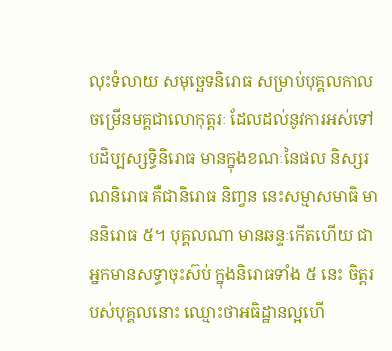លុះទំលាយ សមុច្ឆេទនិរោធ សម្រាប់បុគ្គលកាលចម្រើនមគ្គជាលោកុត្តរៈ ដែលដល់នូវការអស់ទៅ បដិប្បស្សទ្ធិនិរោធ មានក្នុងខណៈនៃផល និស្សរណនិរោធ គឺជានិរោធ និញ្វន នេះសម្មាសមាធិ មាននិរោធ ៥។ បុគ្គលណា មានឆន្ទៈកើតហើយ ជាអ្នកមានសទ្ធាចុះស៊ប់ ក្នុងនិរោធទាំង ៥ នេះ ចិត្តរបស់បុគ្គលនោះ ឈ្មោះថាអធិដ្ឋានល្អហើ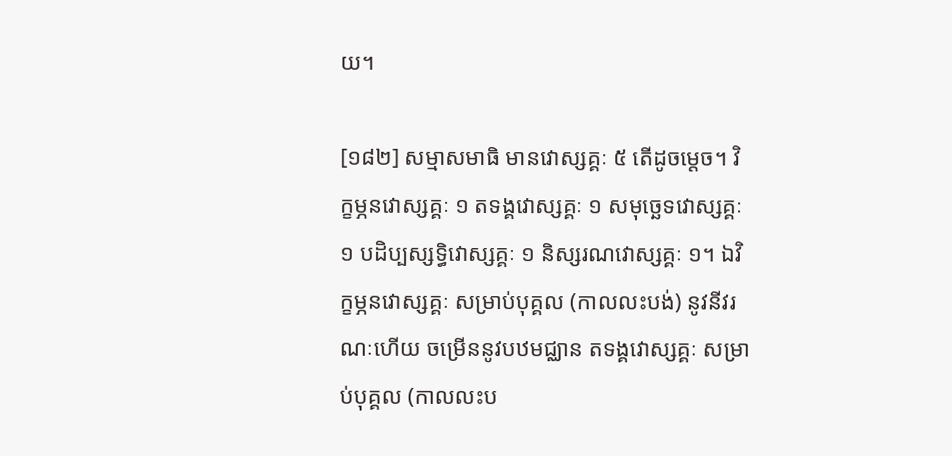យ។

[១៨២] សម្មាសមាធិ មានវោស្សគ្គៈ ៥ តើដូចម្តេច។ វិក្ខម្ភនវោស្សគ្គៈ ១ តទង្គវោស្សគ្គៈ ១ សមុច្ឆេទវោស្សគ្គៈ ១ បដិប្បស្សទ្ធិវោស្សគ្គៈ ១ និស្សរណវោស្សគ្គៈ ១។ ឯវិក្ខម្ភនវោស្សគ្គៈ សម្រាប់បុគ្គល (កាលលះបង់) នូវនីវរណៈហើយ ចម្រើននូវបឋមជ្ឈាន តទង្គវោស្សគ្គៈ សម្រាប់បុគ្គល (កាលលះប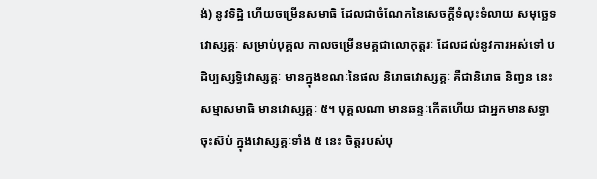ង់) នូវទិដ្ឋិ ហើយចម្រើនសមាធិ ដែលជាចំណែកនៃសេចក្តីទំលុះទំលាយ សមុច្ឆេទវោស្សគ្គៈ សម្រាប់បុគ្គល កាលចម្រើនមគ្គជាលោកុត្តរៈ ដែលដល់នូវការអស់ទៅ បដិប្បស្សទ្ធិវោស្សគ្គៈ មានក្នុងខណៈនៃផល និរោធវោស្សគ្គៈ គឺជានិរោធ និញ្វន នេះ សម្មាសមាធិ មានវោស្សគ្គៈ ៥។ បុគ្គលណា មានឆន្ទៈកើតហើយ ជាអ្នកមានសទ្ធាចុះស៊ប់ ក្នុងវោស្សគ្គៈទាំង ៥ នេះ ចិត្តរបស់បុ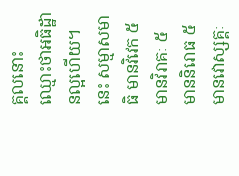គ្គលនោះ ឈ្មោះថាអធិដ្ឋានល្អហើយ។
នេះ សម្មាសមាធិ មានវិវេក ៥ មានវិរាគៈ ៥ មាននិរោធ ៥ មានវោស្សគ្គៈ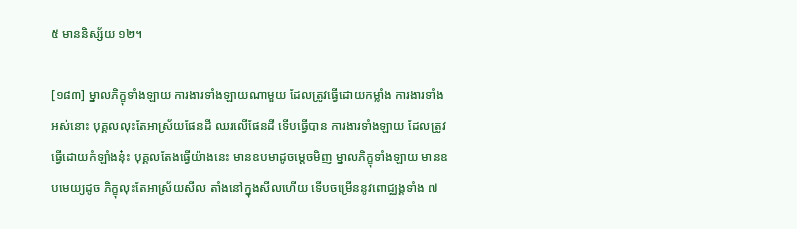៥ មាននិស្ស័យ ១២។

[១៨៣] ម្នាលភិក្ខុទាំងឡាយ ការងារទាំងឡាយណាមួយ ដែលត្រូវធ្វើដោយកម្លាំង ការងារទាំងអស់នោះ បុគ្គលលុះតែអាស្រ័យផែនដី ឈរលើផែនដី ទើបធ្វើបាន ការងារទាំងឡាយ ដែលត្រូវធ្វើដោយកំឡាំងនុ៎ះ បុគ្គលតែងធ្វើយ៉ាងនេះ មានឧបមាដូចម្តេចមិញ ម្នាលភិក្ខុទាំងឡាយ មានឧបមេយ្យដូច ភិក្ខុលុះតែអាស្រ័យសីល តាំងនៅក្នុងសីលហើយ ទើបចម្រើននូវពោជ្ឈង្គទាំង ៧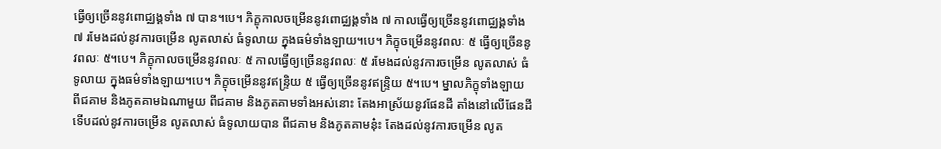ធ្វើឲ្យច្រើននូវពោជ្ឈង្គទាំង ៧ បាន។បេ។ ភិក្ខុកាលចម្រើននូវពោជ្ឈង្គទាំង ៧ កាលធ្វើឲ្យច្រើននូវពោជ្ឈង្គទាំង ៧ រមែងដល់នូវការចម្រើន លូតលាស់ ធំទូលាយ ក្នុងធម៌ទាំងឡាយ។បេ។ ភិក្ខុចម្រើននូវពលៈ ៥ ធ្វើឲ្យច្រើននូវពលៈ ៥។បេ។ ភិក្ខុកាលចម្រើននូវពលៈ ៥ កាលធ្វើឲ្យច្រើននូវពលៈ ៥ រមែងដល់នូវការចម្រើន លូតលាស់ ធំទូលាយ ក្នុងធម៌ទាំងឡាយ។បេ។ ភិក្ខុចម្រើននូវឥន្ទ្រិយ ៥ ធ្វើឲ្យច្រើននូវឥន្ទ្រិយ ៥។បេ។ ម្នាលភិក្ខុទាំងឡាយ ពីជគាម និងភូតគាមឯណាមួយ ពីជគាម និងភូតគាមទាំងអស់នោះ តែងអាស្រ័យនូវផែនដី តាំងនៅលើផែនដី ទើបដល់នូវការចម្រើន លូតលាស់ ធំទូលាយបាន ពីជគាម និងភូតគាមនុ៎ះ តែងដល់នូវការចម្រើន លូត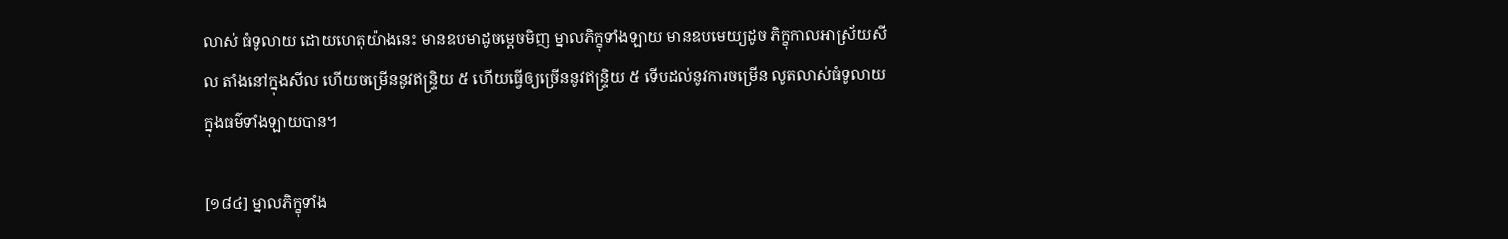លាស់ ធំទូលាយ ដោយហេតុយ៉ាងនេះ មានឧបមាដូចម្តេចមិញ ម្នាលភិក្ខុទាំងឡាយ មានឧបមេយ្យដូច ភិក្ខុកាលអាស្រ័យសីល តាំងនៅក្នុងសីល ហើយចម្រើននូវឥន្ទ្រិយ ៥ ហើយធ្វើឲ្យច្រើននូវឥន្ទ្រិយ ៥ ទើបដល់នូវការចម្រើន លូតលាស់ធំទូលាយ ក្នុងធម៌ទាំងឡាយបាន។

[១៨៤] ម្នាលភិក្ខុទាំង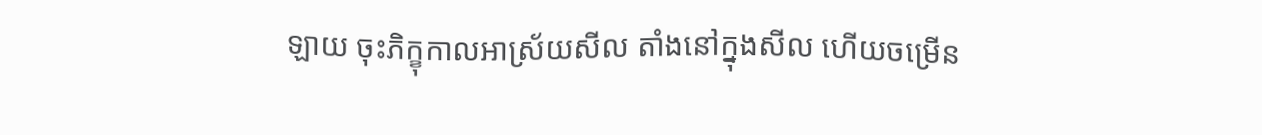ឡាយ ចុះភិក្ខុកាលអាស្រ័យសីល តាំងនៅក្នុងសីល ហើយចម្រើន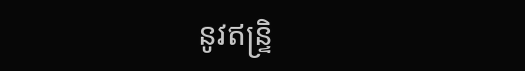នូវឥន្ទ្រិ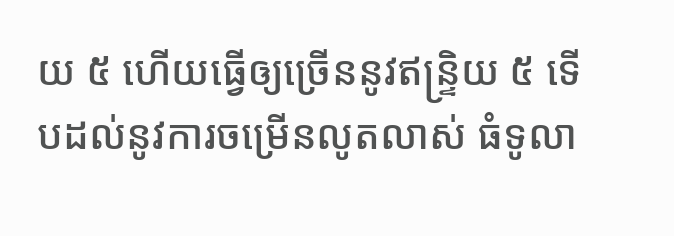យ ៥ ហើយធ្វើឲ្យច្រើននូវឥន្ទ្រិយ ៥ ទើបដល់នូវការចម្រើនលូតលាស់ ធំទូលា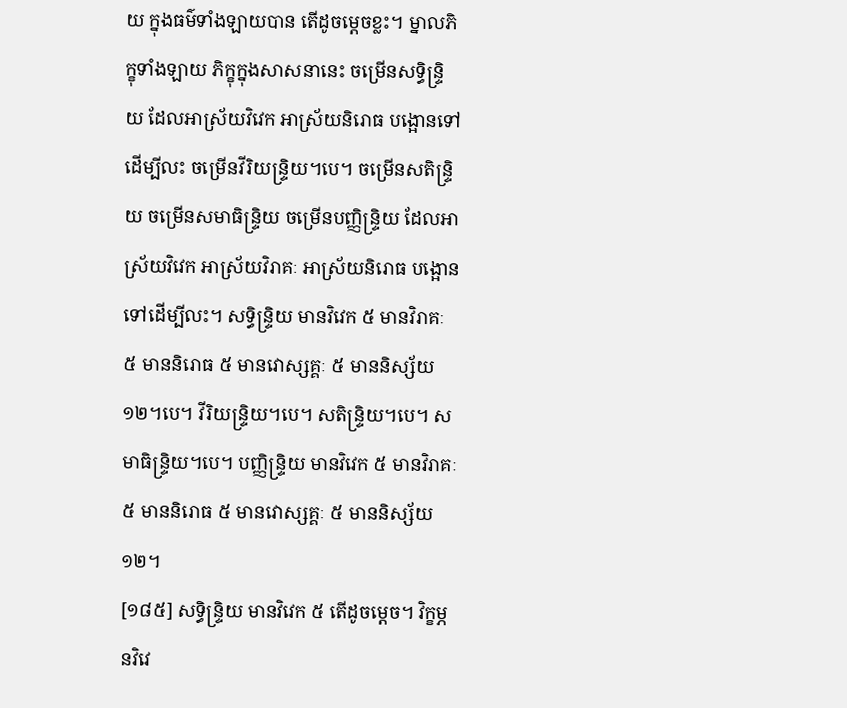យ ក្នុងធម៌ទាំងឡាយបាន តើដូចម្តេចខ្លះ។ ម្នាលភិក្ខុទាំងឡាយ ភិក្ខុក្នុងសាសនានេះ ចម្រើនសទ្ធិន្ទ្រិយ ដែលអាស្រ័យវិវេក អាស្រ័យនិរោធ បង្អោនទៅដើម្បីលះ ចម្រើនវីរិយន្ទ្រិយ។បេ។ ចម្រើនសតិន្ទ្រិយ ចម្រើនសមាធិន្ទ្រិយ ចម្រើនបញ្ញិន្ទ្រិយ ដែលអាស្រ័យវិវេក អាស្រ័យវិរាគៈ អាស្រ័យនិរោធ បង្អោនទៅដើម្បីលះ។ សទ្ធិន្ទ្រិយ មានវិវេក ៥ មានវិរាគៈ ៥ មាននិរោធ ៥ មានវោស្សគ្គៈ ៥ មាននិស្ស័យ ១២។បេ។ វីរិយន្ទ្រិយ។បេ។ សតិន្ទ្រិយ។បេ។ សមាធិន្ទ្រិយ។បេ។ បញ្ញិន្ទ្រិយ មានវិវេក ៥ មានវិរាគៈ ៥ មាននិរោធ ៥ មានវោស្សគ្គៈ ៥ មាននិស្ស័យ ១២។
[១៨៥] សទ្ធិន្ទ្រិយ មានវិវេក ៥ តើដូចម្តេច។ វិក្ខម្ភនវិវេ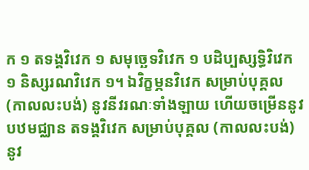ក ១ តទង្គវិវេក ១ សមុច្ឆេទវិវេក ១ បដិប្បស្សទ្ធិវិវេក ១ និស្សរណវិវេក ១។ ឯវិក្ខម្ភនវិវេក សម្រាប់បុគ្គល (កាលលះបង់) នូវនីវរណៈទាំងឡាយ ហើយចម្រើននូវបឋមជ្ឈាន តទង្គវិវេក សម្រាប់បុគ្គល (កាលលះបង់)នូវ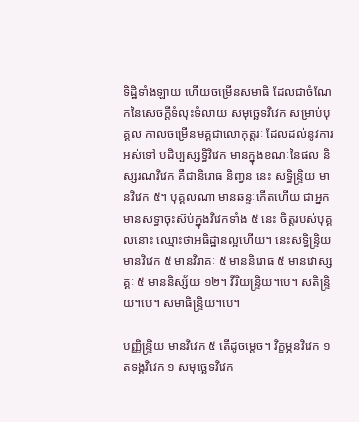ទិដ្ឋិទាំងឡាយ ហើយចម្រើនសមាធិ ដែលជាចំណែកនៃសេចក្តីទំលុះទំលាយ សមុច្ឆេទវិវេក សម្រាប់បុគ្គល កាលចម្រើនមគ្គជាលោកុត្តរៈ ដែលដល់នូវការអស់ទៅ បដិប្បស្សទ្ធិវិវេក មានក្នុងខណៈនៃផល និស្សរណវិវេក គឺជានិរោធ និញ្វន នេះ សទ្ធិន្ទ្រិយ មានវិវេក ៥។ បុគ្គលណា មានឆន្ទៈកើតហើយ ជាអ្នកមានសទ្ធាចុះស៊ប់ក្នុងវិវេកទាំង ៥ នេះ ចិត្តរបស់បុគ្គលនោះ ឈ្មោះថាអធិដ្ឋានល្អហើយ។ នេះសទ្ធិន្ទ្រិយ មានវិវេក ៥ មានវិរាគៈ ៥ មាននិរោធ ៥ មានវោស្សគ្គៈ ៥ មាននិស្ស័យ ១២។ វីរិយន្ទ្រិយ។បេ។ សតិន្ទ្រិយ។បេ។ សមាធិន្ទ្រិយ។បេ។

បញ្ញិន្ទ្រិយ មានវិវេក ៥ តើដូចម្តេច។ វិក្ខម្ភនវិវេក ១ តទង្គវិវេក ១ សមុច្ឆេទវិវេក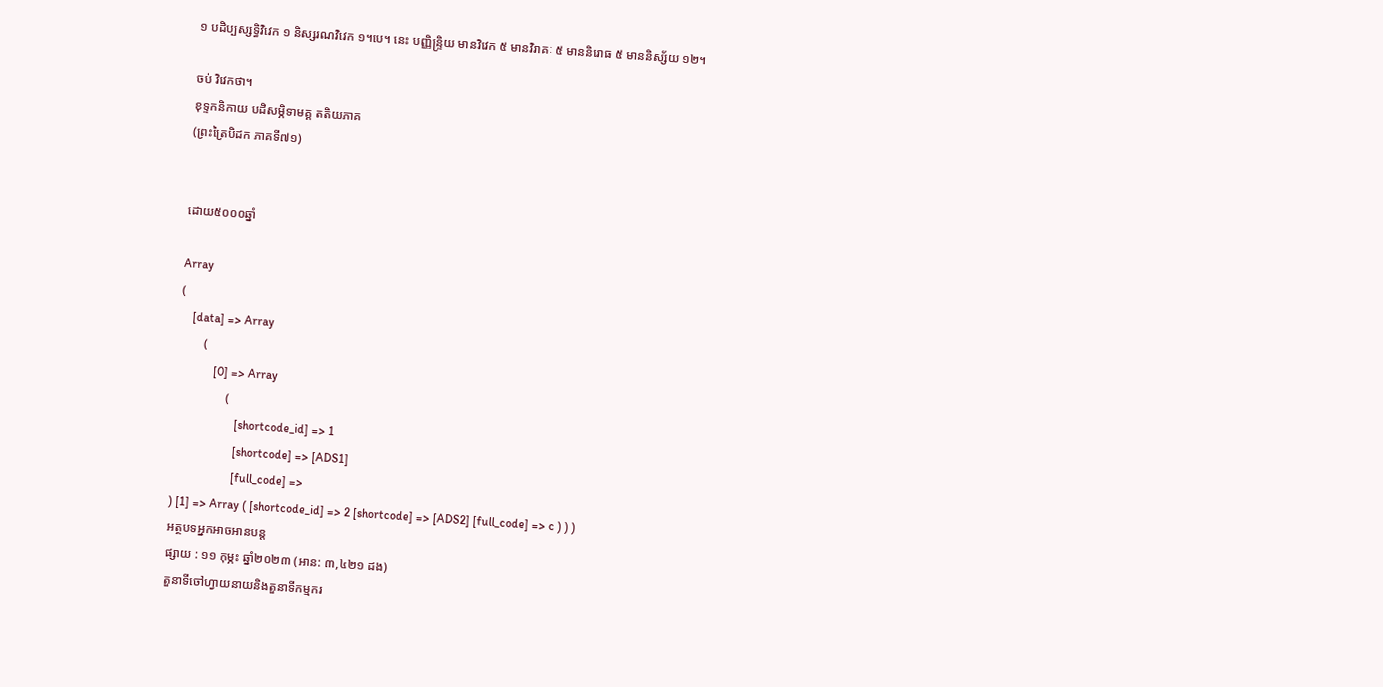១ បដិប្បស្សទ្ធិវិវេក ១ និស្សរណវិវេក ១។បេ។ នេះ បញ្ញិន្ទ្រិយ មានវិវេក ៥ មានវិរាគៈ ៥ មាននិរោធ ៥ មាននិស្ស័យ ១២។

ចប់ វិវេកថា។
ខុទ្ទកនិកាយ បដិសម្ភិទាមគ្គ តតិយភាគ
(ព្រះត្រៃបិដក ភាគទី៧១)


ដោយ៥០០០ឆ្នាំ

Array
(
    [data] => Array
        (
            [0] => Array
                (
                    [shortcode_id] => 1
                    [shortcode] => [ADS1]
                    [full_code] =>
) [1] => Array ( [shortcode_id] => 2 [shortcode] => [ADS2] [full_code] => c ) ) )
អត្ថបទអ្នកអាចអានបន្ត
ផ្សាយ : ១១ កុម្ភះ ឆ្នាំ២០២៣ (អាន: ៣,៤២១ ដង)
តួនាទីចៅហ្វាយនាយនិងតួនាទីកម្មករ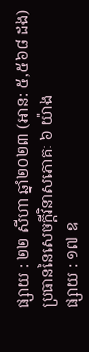ផ្សាយ : ២២ សីហា ឆ្នាំ២០២៣ (អាន: ៥,៥៦៨ ដង)
ប្រធាននៃសេចក្តីវិនាសភោគៈ ៦ យ៉ាង
ផ្សាយ : ១៧ ឧ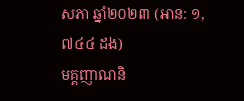សភា ឆ្នាំ២០២៣ (អាន: ១,៧៤៤ ដង)
មគ្គញាណនិ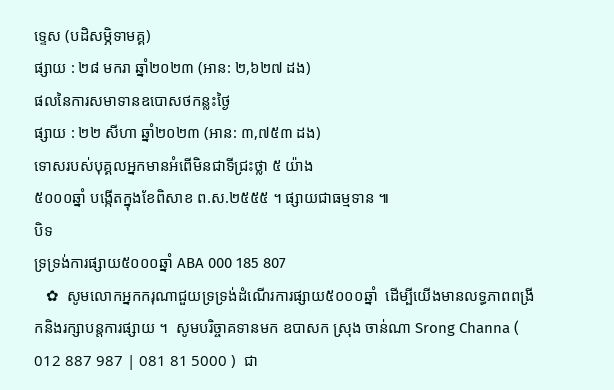ទ្ទេស (បដិសម្ភិទាមគ្គ)
ផ្សាយ : ២៨ មករា ឆ្នាំ២០២៣ (អាន: ២,៦២៧ ដង)
ផលនៃការសមាទានឧបេាសថកន្លះថ្ងៃ
ផ្សាយ : ២២ សីហា ឆ្នាំ២០២៣ (អាន: ៣,៧៥៣ ដង)
ទោសរបស់បុគ្គលអ្នកមានអំពើមិនជាទីជ្រះថ្លា ៥ យ៉ាង
៥០០០ឆ្នាំ បង្កើតក្នុងខែពិសាខ ព.ស.២៥៥៥ ។ ផ្សាយជាធម្មទាន ៕
បិទ
ទ្រទ្រង់ការផ្សាយ៥០០០ឆ្នាំ ABA 000 185 807
   ✿  សូមលោកអ្នកករុណាជួយទ្រទ្រង់ដំណើរការផ្សាយ៥០០០ឆ្នាំ  ដើម្បីយើងមានលទ្ធភាពពង្រីកនិងរក្សាបន្តការផ្សាយ ។  សូមបរិច្ចាគទានមក ឧបាសក ស្រុង ចាន់ណា Srong Channa ( 012 887 987 | 081 81 5000 )  ជា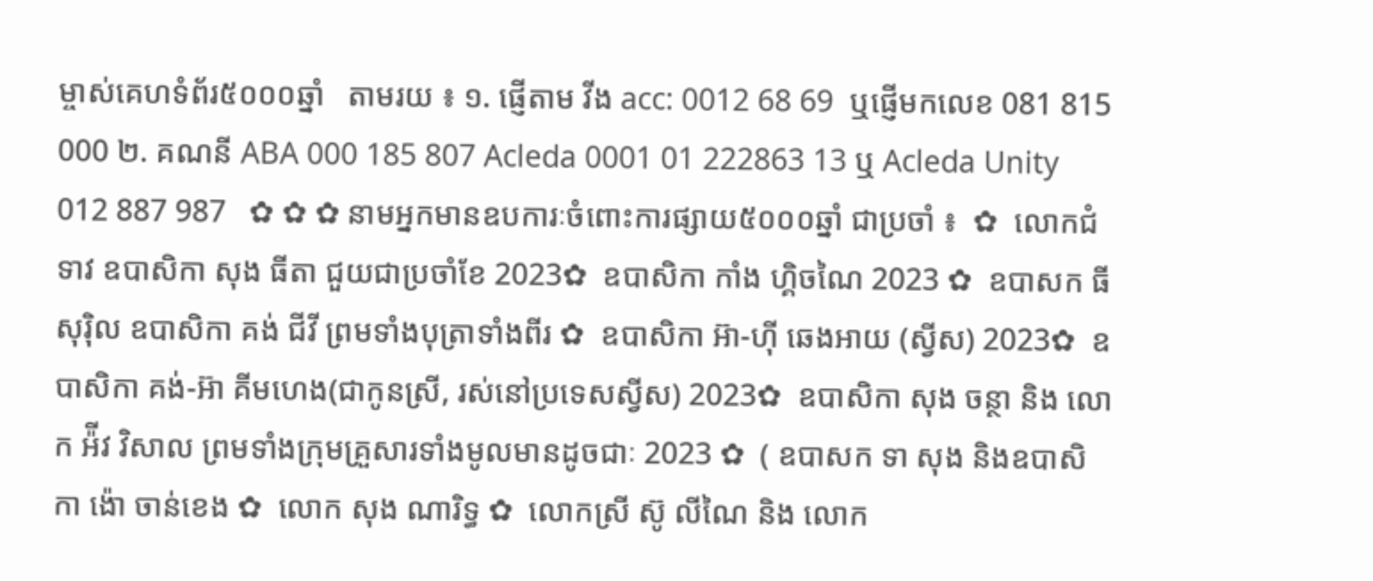ម្ចាស់គេហទំព័រ៥០០០ឆ្នាំ   តាមរយ ៖ ១. ផ្ញើតាម វីង acc: 0012 68 69  ឬផ្ញើមកលេខ 081 815 000 ២. គណនី ABA 000 185 807 Acleda 0001 01 222863 13 ឬ Acleda Unity 012 887 987   ✿ ✿ ✿ នាមអ្នកមានឧបការៈចំពោះការផ្សាយ៥០០០ឆ្នាំ ជាប្រចាំ ៖  ✿  លោកជំទាវ ឧបាសិកា សុង ធីតា ជួយជាប្រចាំខែ 2023✿  ឧបាសិកា កាំង ហ្គិចណៃ 2023 ✿  ឧបាសក ធី សុរ៉ិល ឧបាសិកា គង់ ជីវី ព្រមទាំងបុត្រាទាំងពីរ ✿  ឧបាសិកា អ៊ា-ហុី ឆេងអាយ (ស្វីស) 2023✿  ឧបាសិកា គង់-អ៊ា គីមហេង(ជាកូនស្រី, រស់នៅប្រទេសស្វីស) 2023✿  ឧបាសិកា សុង ចន្ថា និង លោក អ៉ីវ វិសាល ព្រមទាំងក្រុមគ្រួសារទាំងមូលមានដូចជាៈ 2023 ✿  ( ឧបាសក ទា សុង និងឧបាសិកា ង៉ោ ចាន់ខេង ✿  លោក សុង ណារិទ្ធ ✿  លោកស្រី ស៊ូ លីណៃ និង លោក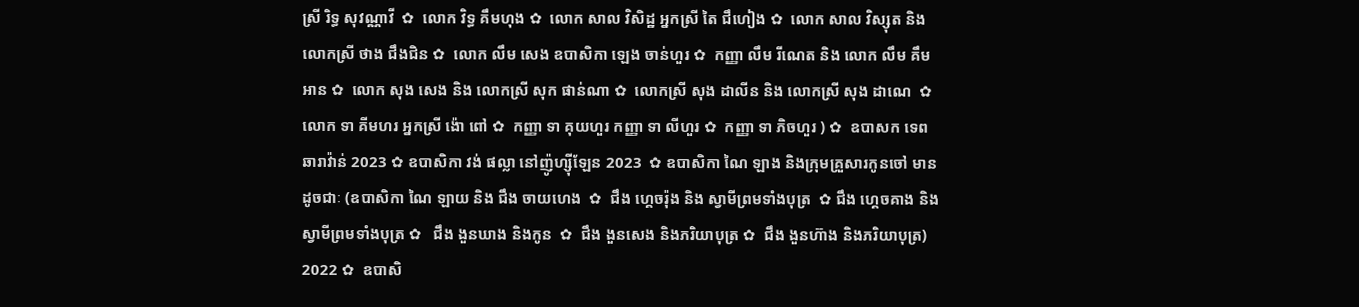ស្រី រិទ្ធ សុវណ្ណាវី  ✿  លោក វិទ្ធ គឹមហុង ✿  លោក សាល វិសិដ្ឋ អ្នកស្រី តៃ ជឹហៀង ✿  លោក សាល វិស្សុត និង លោកស្រី ថាង ជឹងជិន ✿  លោក លឹម សេង ឧបាសិកា ឡេង ចាន់ហួរ ✿  កញ្ញា លឹម រីណេត និង លោក លឹម គឹមអាន ✿  លោក សុង សេង និង លោកស្រី សុក ផាន់ណា ✿  លោកស្រី សុង ដាលីន និង លោកស្រី សុង ដាណេ  ✿  លោក ទា គីមហរ អ្នកស្រី ង៉ោ ពៅ ✿  កញ្ញា ទា គុយហួរ កញ្ញា ទា លីហួរ ✿  កញ្ញា ទា ភិចហួរ ) ✿  ឧបាសក ទេព ឆារាវ៉ាន់ 2023 ✿ ឧបាសិកា វង់ ផល្លា នៅញ៉ូហ្ស៊ីឡែន 2023  ✿ ឧបាសិកា ណៃ ឡាង និងក្រុមគ្រួសារកូនចៅ មានដូចជាៈ (ឧបាសិកា ណៃ ឡាយ និង ជឹង ចាយហេង  ✿  ជឹង ហ្គេចរ៉ុង និង ស្វាមីព្រមទាំងបុត្រ  ✿ ជឹង ហ្គេចគាង និង ស្វាមីព្រមទាំងបុត្រ ✿   ជឹង ងួនឃាង និងកូន  ✿  ជឹង ងួនសេង និងភរិយាបុត្រ ✿  ជឹង ងួនហ៊ាង និងភរិយាបុត្រ)  2022 ✿  ឧបាសិ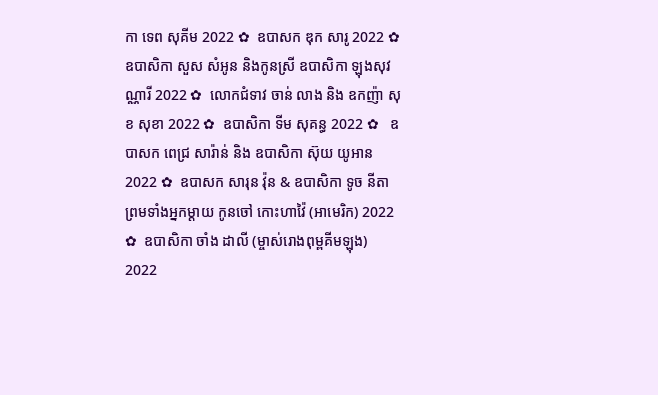កា ទេព សុគីម 2022 ✿  ឧបាសក ឌុក សារូ 2022 ✿  ឧបាសិកា សួស សំអូន និងកូនស្រី ឧបាសិកា ឡុងសុវណ្ណារី 2022 ✿  លោកជំទាវ ចាន់ លាង និង ឧកញ៉ា សុខ សុខា 2022 ✿  ឧបាសិកា ទីម សុគន្ធ 2022 ✿   ឧបាសក ពេជ្រ សារ៉ាន់ និង ឧបាសិកា ស៊ុយ យូអាន 2022 ✿  ឧបាសក សារុន វ៉ុន & ឧបាសិកា ទូច នីតា ព្រមទាំងអ្នកម្តាយ កូនចៅ កោះហាវ៉ៃ (អាមេរិក) 2022 ✿  ឧបាសិកា ចាំង ដាលី (ម្ចាស់រោងពុម្ពគីមឡុង) 2022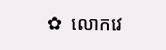✿  លោកវេ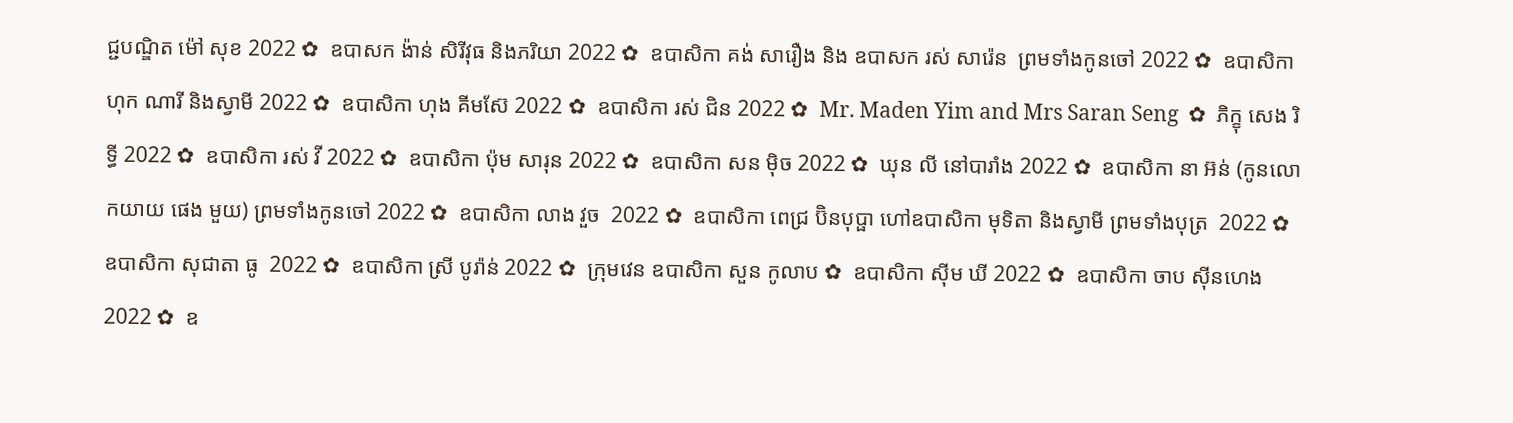ជ្ជបណ្ឌិត ម៉ៅ សុខ 2022 ✿  ឧបាសក ង៉ាន់ សិរីវុធ និងភរិយា 2022 ✿  ឧបាសិកា គង់ សារឿង និង ឧបាសក រស់ សារ៉េន  ព្រមទាំងកូនចៅ 2022 ✿  ឧបាសិកា ហុក ណារី និងស្វាមី 2022 ✿  ឧបាសិកា ហុង គីមស៊ែ 2022 ✿  ឧបាសិកា រស់ ជិន 2022 ✿  Mr. Maden Yim and Mrs Saran Seng  ✿  ភិក្ខុ សេង រិទ្ធី 2022 ✿  ឧបាសិកា រស់ វី 2022 ✿  ឧបាសិកា ប៉ុម សារុន 2022 ✿  ឧបាសិកា សន ម៉ិច 2022 ✿  ឃុន លី នៅបារាំង 2022 ✿  ឧបាសិកា នា អ៊ន់ (កូនលោកយាយ ផេង មួយ) ព្រមទាំងកូនចៅ 2022 ✿  ឧបាសិកា លាង វួច  2022 ✿  ឧបាសិកា ពេជ្រ ប៊ិនបុប្ផា ហៅឧបាសិកា មុទិតា និងស្វាមី ព្រមទាំងបុត្រ  2022 ✿  ឧបាសិកា សុជាតា ធូ  2022 ✿  ឧបាសិកា ស្រី បូរ៉ាន់ 2022 ✿  ក្រុមវេន ឧបាសិកា សួន កូលាប ✿  ឧបាសិកា ស៊ីម ឃី 2022 ✿  ឧបាសិកា ចាប ស៊ីនហេង 2022 ✿  ឧ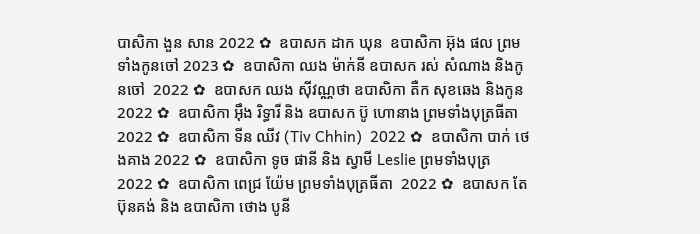បាសិកា ងួន សាន 2022 ✿  ឧបាសក ដាក ឃុន  ឧបាសិកា អ៊ុង ផល ព្រមទាំងកូនចៅ 2023 ✿  ឧបាសិកា ឈង ម៉ាក់នី ឧបាសក រស់ សំណាង និងកូនចៅ  2022 ✿  ឧបាសក ឈង សុីវណ្ណថា ឧបាសិកា តឺក សុខឆេង និងកូន 2022 ✿  ឧបាសិកា អុឹង រិទ្ធារី និង ឧបាសក ប៊ូ ហោនាង ព្រមទាំងបុត្រធីតា  2022 ✿  ឧបាសិកា ទីន ឈីវ (Tiv Chhin)  2022 ✿  ឧបាសិកា បាក់ ថេងគាង 2022 ✿  ឧបាសិកា ទូច ផានី និង ស្វាមី Leslie ព្រមទាំងបុត្រ  2022 ✿  ឧបាសិកា ពេជ្រ យ៉ែម ព្រមទាំងបុត្រធីតា  2022 ✿  ឧបាសក តែ ប៊ុនគង់ និង ឧបាសិកា ថោង បូនី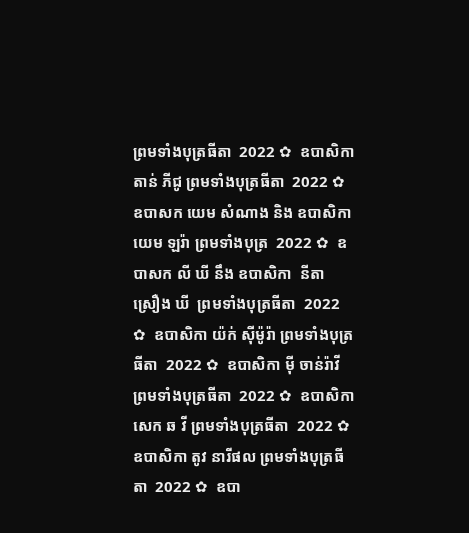ព្រមទាំងបុត្រធីតា  2022 ✿  ឧបាសិកា តាន់ ភីជូ ព្រមទាំងបុត្រធីតា  2022 ✿  ឧបាសក យេម សំណាង និង ឧបាសិកា យេម ឡរ៉ា ព្រមទាំងបុត្រ  2022 ✿  ឧបាសក លី ឃី នឹង ឧបាសិកា  នីតា ស្រឿង ឃី  ព្រមទាំងបុត្រធីតា  2022 ✿  ឧបាសិកា យ៉ក់ សុីម៉ូរ៉ា ព្រមទាំងបុត្រធីតា  2022 ✿  ឧបាសិកា មុី ចាន់រ៉ាវី ព្រមទាំងបុត្រធីតា  2022 ✿  ឧបាសិកា សេក ឆ វី ព្រមទាំងបុត្រធីតា  2022 ✿  ឧបាសិកា តូវ នារីផល ព្រមទាំងបុត្រធីតា  2022 ✿  ឧបា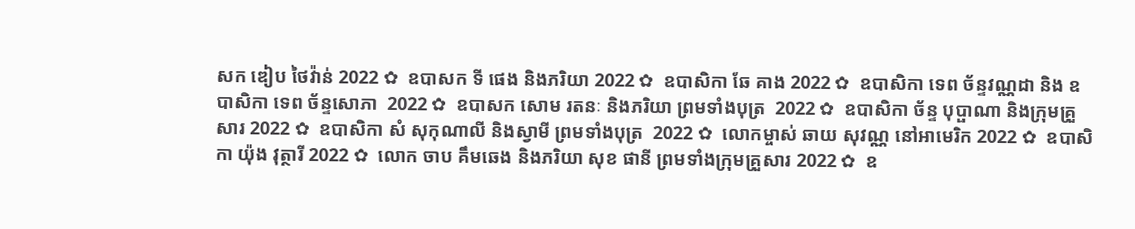សក ឌៀប ថៃវ៉ាន់ 2022 ✿  ឧបាសក ទី ផេង និងភរិយា 2022 ✿  ឧបាសិកា ឆែ គាង 2022 ✿  ឧបាសិកា ទេព ច័ន្ទវណ្ណដា និង ឧបាសិកា ទេព ច័ន្ទសោភា  2022 ✿  ឧបាសក សោម រតនៈ និងភរិយា ព្រមទាំងបុត្រ  2022 ✿  ឧបាសិកា ច័ន្ទ បុប្ផាណា និងក្រុមគ្រួសារ 2022 ✿  ឧបាសិកា សំ សុកុណាលី និងស្វាមី ព្រមទាំងបុត្រ  2022 ✿  លោកម្ចាស់ ឆាយ សុវណ្ណ នៅអាមេរិក 2022 ✿  ឧបាសិកា យ៉ុង វុត្ថារី 2022 ✿  លោក ចាប គឹមឆេង និងភរិយា សុខ ផានី ព្រមទាំងក្រុមគ្រួសារ 2022 ✿  ឧ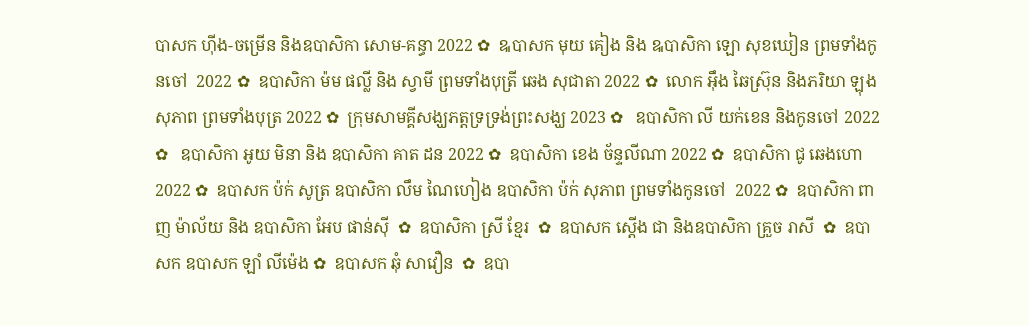បាសក ហ៊ីង-ចម្រើន និងឧបាសិកា សោម-គន្ធា 2022 ✿  ឩបាសក មុយ គៀង និង ឩបាសិកា ឡោ សុខឃៀន ព្រមទាំងកូនចៅ  2022 ✿  ឧបាសិកា ម៉ម ផល្លី និង ស្វាមី ព្រមទាំងបុត្រី ឆេង សុជាតា 2022 ✿  លោក អ៊ឹង ឆៃស្រ៊ុន និងភរិយា ឡុង សុភាព ព្រមទាំងបុត្រ 2022 ✿  ក្រុមសាមគ្គីសង្ឃភត្តទ្រទ្រង់ព្រះសង្ឃ 2023 ✿   ឧបាសិកា លី យក់ខេន និងកូនចៅ 2022 ✿   ឧបាសិកា អូយ មិនា និង ឧបាសិកា គាត ដន 2022 ✿  ឧបាសិកា ខេង ច័ន្ទលីណា 2022 ✿  ឧបាសិកា ជូ ឆេងហោ 2022 ✿  ឧបាសក ប៉ក់ សូត្រ ឧបាសិកា លឹម ណៃហៀង ឧបាសិកា ប៉ក់ សុភាព ព្រមទាំងកូនចៅ  2022 ✿  ឧបាសិកា ពាញ ម៉ាល័យ និង ឧបាសិកា អែប ផាន់ស៊ី  ✿  ឧបាសិកា ស្រី ខ្មែរ  ✿  ឧបាសក ស្តើង ជា និងឧបាសិកា គ្រួច រាសី  ✿  ឧបាសក ឧបាសក ឡាំ លីម៉េង ✿  ឧបាសក ឆុំ សាវឿន  ✿  ឧបា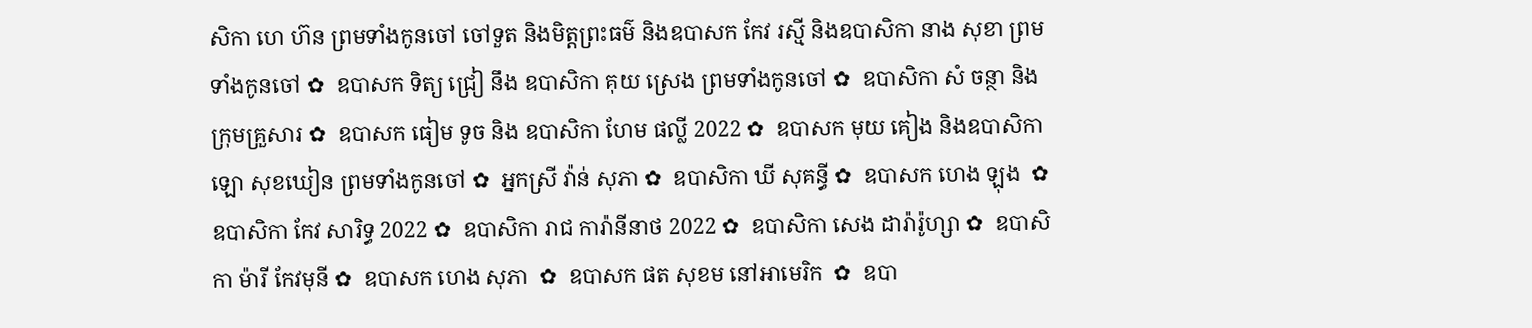សិកា ហេ ហ៊ន ព្រមទាំងកូនចៅ ចៅទួត និងមិត្តព្រះធម៌ និងឧបាសក កែវ រស្មី និងឧបាសិកា នាង សុខា ព្រមទាំងកូនចៅ ✿  ឧបាសក ទិត្យ ជ្រៀ នឹង ឧបាសិកា គុយ ស្រេង ព្រមទាំងកូនចៅ ✿  ឧបាសិកា សំ ចន្ថា និងក្រុមគ្រួសារ ✿  ឧបាសក ធៀម ទូច និង ឧបាសិកា ហែម ផល្លី 2022 ✿  ឧបាសក មុយ គៀង និងឧបាសិកា ឡោ សុខឃៀន ព្រមទាំងកូនចៅ ✿  អ្នកស្រី វ៉ាន់ សុភា ✿  ឧបាសិកា ឃី សុគន្ធី ✿  ឧបាសក ហេង ឡុង  ✿  ឧបាសិកា កែវ សារិទ្ធ 2022 ✿  ឧបាសិកា រាជ ការ៉ានីនាថ 2022 ✿  ឧបាសិកា សេង ដារ៉ារ៉ូហ្សា ✿  ឧបាសិកា ម៉ារី កែវមុនី ✿  ឧបាសក ហេង សុភា  ✿  ឧបាសក ផត សុខម នៅអាមេរិក  ✿  ឧបា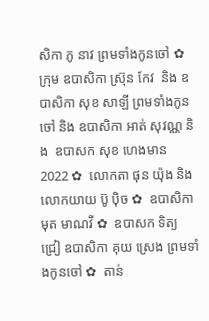សិកា ភូ នាវ ព្រមទាំងកូនចៅ ✿  ក្រុម ឧបាសិកា ស្រ៊ុន កែវ  និង ឧបាសិកា សុខ សាឡី ព្រមទាំងកូនចៅ និង ឧបាសិកា អាត់ សុវណ្ណ និង  ឧបាសក សុខ ហេងមាន 2022 ✿  លោកតា ផុន យ៉ុង និង លោកយាយ ប៊ូ ប៉ិច ✿  ឧបាសិកា មុត មាណវី ✿  ឧបាសក ទិត្យ ជ្រៀ ឧបាសិកា គុយ ស្រេង ព្រមទាំងកូនចៅ ✿  តាន់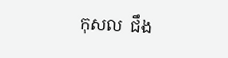កុសល  ជឹង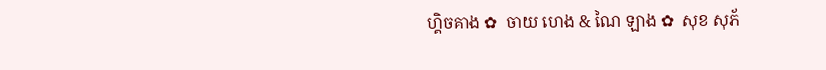ហ្គិចគាង ✿  ចាយ ហេង & ណៃ ឡាង ✿  សុខ សុភ័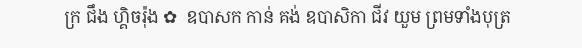ក្រ ជឹង ហ្គិចរ៉ុង ✿  ឧបាសក កាន់ គង់ ឧបាសិកា ជីវ យួម ព្រមទាំងបុត្រ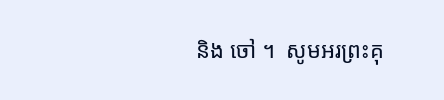និង ចៅ ។  សូមអរព្រះគុ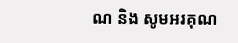ណ និង សូមអរគុណ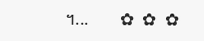។...       ✿  ✿  ✿